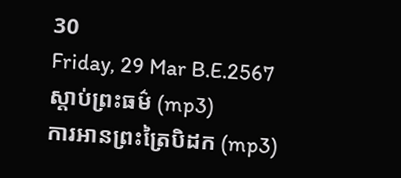30
Friday, 29 Mar B.E.2567
ស្តាប់ព្រះធម៌ (mp3)
ការអានព្រះត្រៃបិដក (mp3)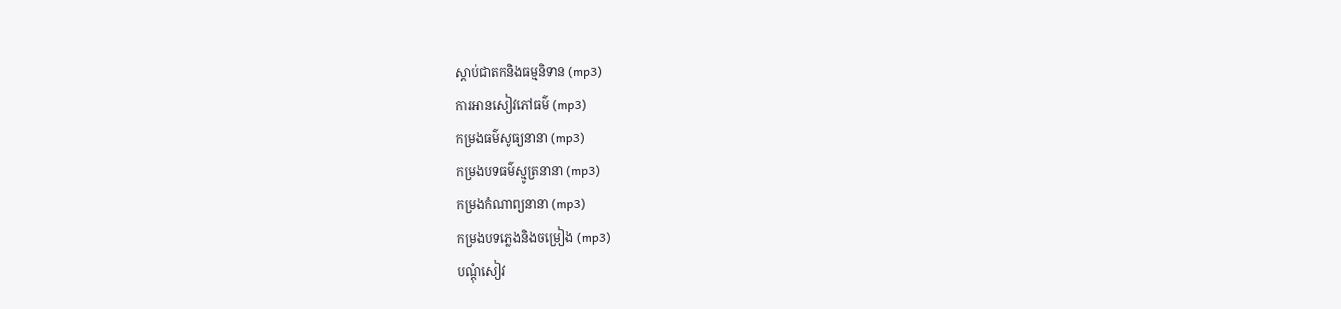ស្តាប់ជាតកនិងធម្មនិទាន (mp3)
ការអានសៀវភៅធម៌ (mp3)
កម្រងធម៌សូធ្យនានា (mp3)
កម្រងបទធម៌ស្មូត្រនានា (mp3)
កម្រងកំណាព្យនានា (mp3)
កម្រងបទភ្លេងនិងចម្រៀង (mp3)
បណ្តុំសៀវ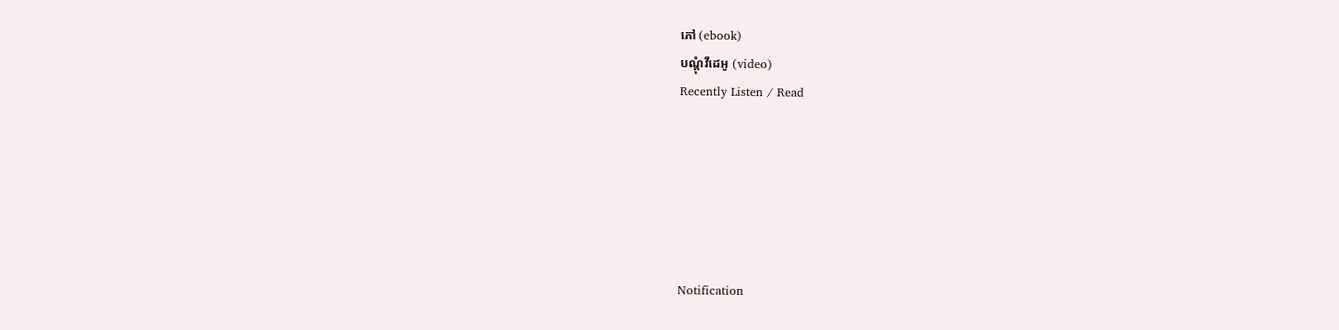ភៅ (ebook)
បណ្តុំវីដេអូ (video)
Recently Listen / Read






Notification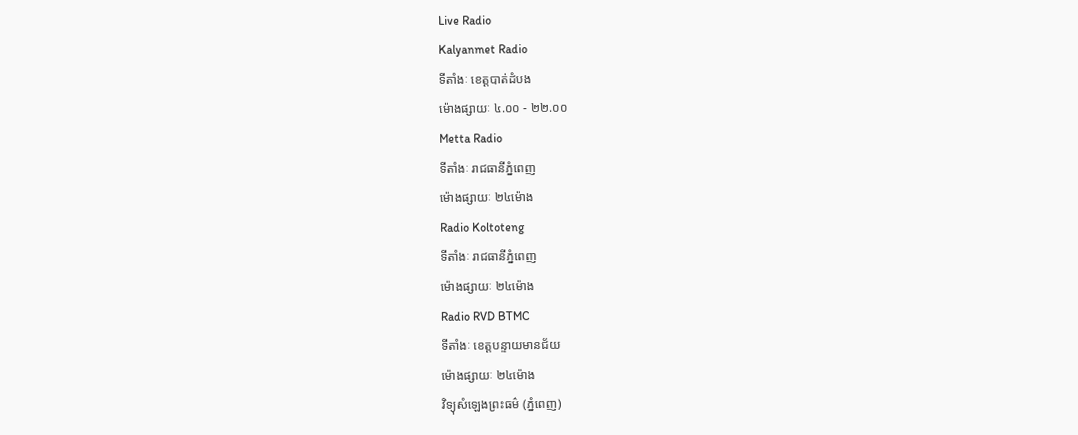Live Radio
Kalyanmet Radio
ទីតាំងៈ ខេត្តបាត់ដំបង
ម៉ោងផ្សាយៈ ៤.០០ - ២២.០០
Metta Radio
ទីតាំងៈ រាជធានីភ្នំពេញ
ម៉ោងផ្សាយៈ ២៤ម៉ោង
Radio Koltoteng
ទីតាំងៈ រាជធានីភ្នំពេញ
ម៉ោងផ្សាយៈ ២៤ម៉ោង
Radio RVD BTMC
ទីតាំងៈ ខេត្តបន្ទាយមានជ័យ
ម៉ោងផ្សាយៈ ២៤ម៉ោង
វិទ្យុសំឡេងព្រះធម៌ (ភ្នំពេញ)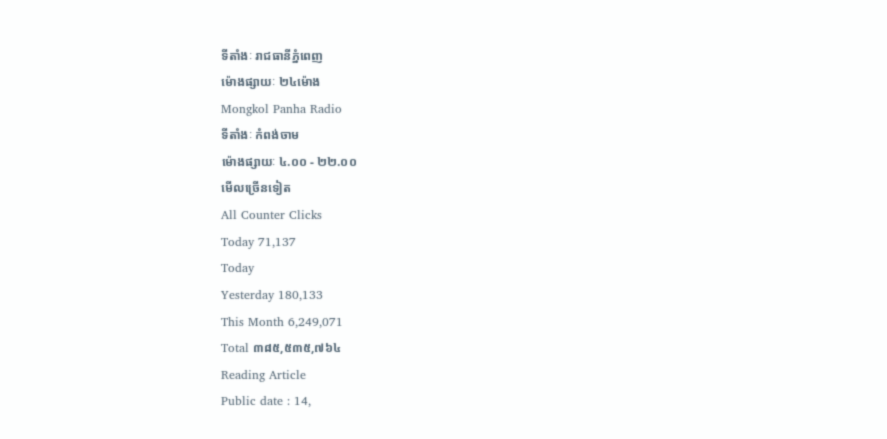ទីតាំងៈ រាជធានីភ្នំពេញ
ម៉ោងផ្សាយៈ ២៤ម៉ោង
Mongkol Panha Radio
ទីតាំងៈ កំពង់ចាម
ម៉ោងផ្សាយៈ ៤.០០ - ២២.០០
មើលច្រើនទៀត
All Counter Clicks
Today 71,137
Today
Yesterday 180,133
This Month 6,249,071
Total ៣៨៥,៥៣៥,៧៦៤
Reading Article
Public date : 14,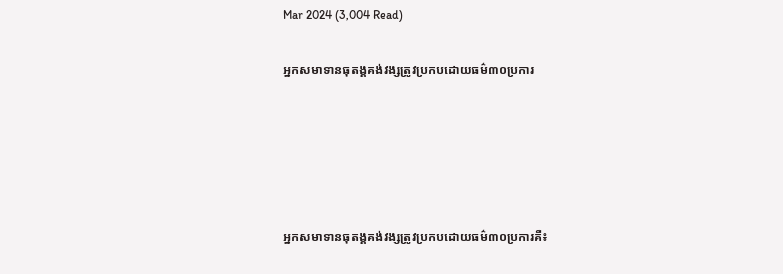Mar 2024 (3,004 Read)

អ្នកសមាទានធុតង្គគង់វង្សត្រូវប្រកបដោយធម៌៣០ប្រការ





អ្នកសមាទានធុតង្គគង់វង្សត្រូវប្រកបដោយធម៌៣០ប្រការគឺ៖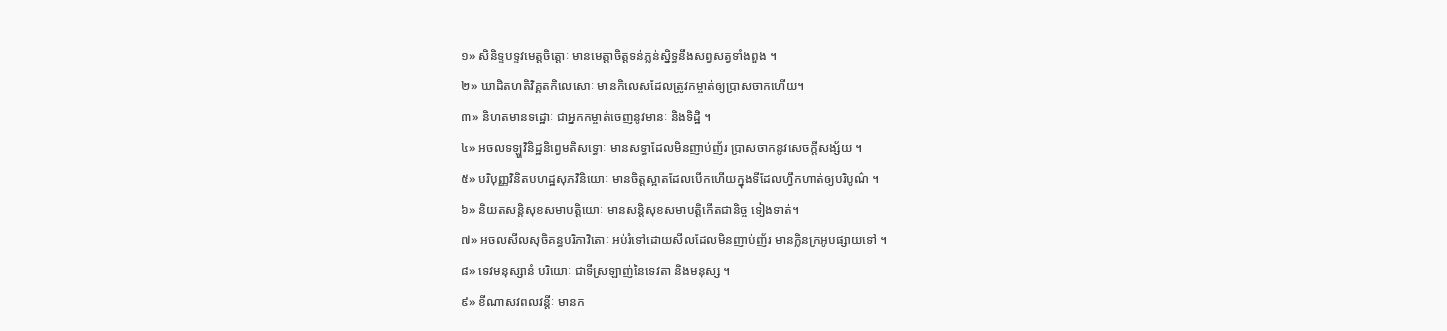១» សិនិទ្ទបទ្ទវមេត្តចិត្តោៈ មានមេត្តាចិត្តទន់ភ្លន់ស្និទ្ធនឹងសព្វសត្វទាំងពួង ។
២» ឃាដិតហតិវិគ្គតកិលេសោៈ មានកិលេសដែលត្រូវកម្ចាត់ឲ្យប្រាសចាកហើយ។
៣» និហតមានទដ្ឋោៈ ជាអ្នកកម្ចាត់ចេញនូវមានៈ និងទិដ្ឋិ ។
៤» អចលទឡ្ហវិនិដ្ឋនិព្វេមតិសទ្ធោៈ មានសទ្ធាដែលមិនញាប់ញ័រ ប្រាសចាកនូវសេចក្ដីសង្ស័យ ។
៥» បរិបុញ្ញវិនិតបហដ្ឋសុភវិនិយោៈ មានចិត្តស្អាតដែលបើកហើយក្នុងទីដែលហ្វឹកហាត់ឲ្យបរិបូណ៌ ។
៦» និយតសន្តិសុខសមាបត្តិយោៈ មានសន្ដិសុខសមាបត្តិកើតជានិច្ច ទៀងទាត់។
៧» អចលសីលសុចិគន្ធបរិភាវិតោៈ អប់រំទៅដោយសីលដែលមិនញាប់ញ័រ មានក្លិនក្រអូបផ្សាយទៅ ។
៨» ទេវមនុស្សានំ បរិយោៈ ជាទីស្រឡាញ់នៃទេវតា និងមនុស្ស ។
៩» ខីណាសវពលវន្តីៈ មានក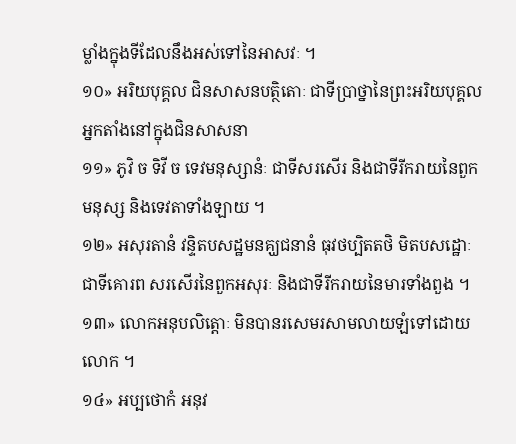ម្លាំងក្នុងទីដែលនឹងអស់ទៅនៃអាសវៈ ។
១០» អរិយបុគ្គល ជិនសាសនបត្ថិតោៈ ជាទីប្រាថ្នានៃព្រះអរិយបុគ្គល អ្នកតាំងនៅក្នុងជិនសាសនា
១១» ភូវិ ច ទិវី ច ទេវមនុស្សានំៈ ជាទីសរសើរ និងជាទីរីករាយនៃពួកមនុស្ស និងទេវតាទាំងឡាយ ។
១២» អសុរតានំ វន្ទិតបសដ្ឋមនគ្ឃជនានំ ធុវថប្បិតតថិ មិតបសដ្ឋោៈ ជាទីគោរព សរសើរនៃពួកអសុរៈ និងជាទីរីករាយនៃមារទាំងពួង ។
១៣» លោកអនុបលិត្តោៈ មិនបានរសេមរសាមលាយឡំទៅដោយលោក ។
១៤» អប្បថោកំ អនុវ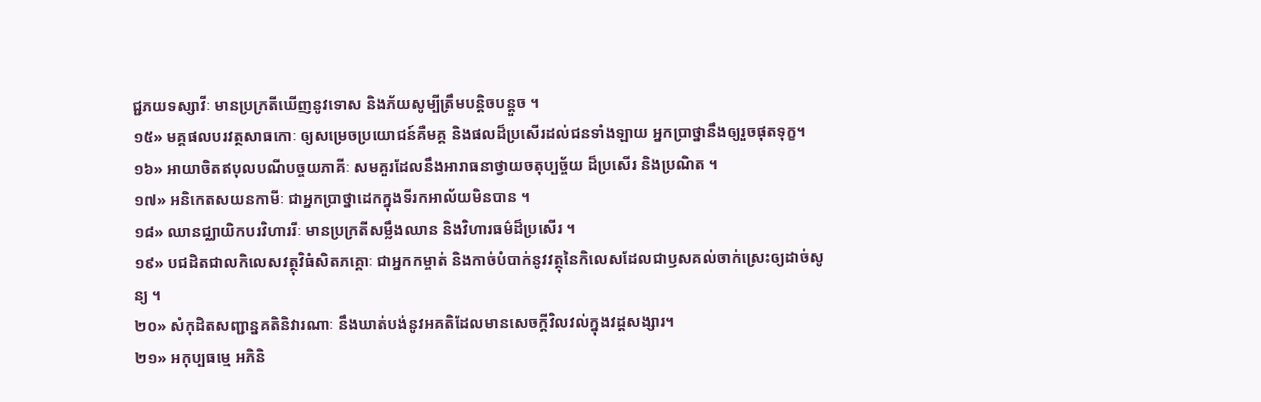ជ្ជភយទស្សាវីៈ មានប្រក្រតីឃើញនូវទោស និងភ័យសូម្បីត្រឹមបន្តិចបន្តួច ។
១៥» មគ្គផលបរវត្ថសាធកោៈ ឲ្យសម្រេចប្រយោជន៍គឺមគ្គ និងផលដ៏ប្រសើរដល់ជនទាំងឡាយ អ្នកប្រាថ្នានឹងឲ្យរួចផុតទុក្ខ។
១៦» អាយាចិតឥបុលបណីបច្ចយភាគីៈ សមគួរដែលនឹងអារាធនាថ្វាយចតុប្បច្ច័យ ដ៏ប្រសើរ និងប្រណិត ។
១៧» អនិកេតសយនកាមីៈ ជាអ្នកប្រាថ្នាដេកក្នុងទីរកអាល័យមិនបាន ។
១៨» ឈានជ្ឈាយិកបរវិហាររីៈ មានប្រក្រតីសម្លឹងឈាន និងវិហារធម៌ដ៏ប្រសើរ ។
១៩» បជដិតជាលកិលេសវត្ថុវិធំសិតភគ្គោៈ ជាអ្នកកម្ចាត់ និងកាច់បំបាក់នូវវត្ថុនៃកិលេសដែលជាឫសគល់ចាក់ស្រេះឲ្យដាច់សូន្យ ។
២០» សំកុដិតសញ្ជាន្នគតិនិវារណាៈ នឹងឃាត់បង់នូវអគតិដែលមានសេចក្ដីវិលវល់ក្នុងវដ្ដសង្សារ។
២១» អកុប្បធម្មេ អភិនិ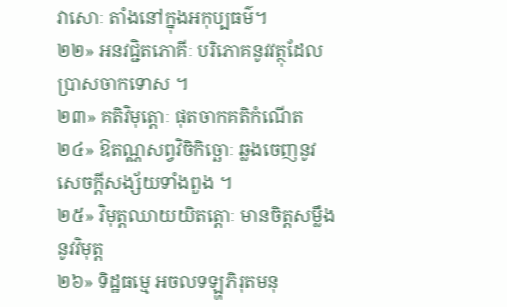វាសោៈ តាំងនៅក្នុងអកុប្បធម៌។
២២» អនវជ្ជិតភោគីៈ បរិភោគនូវវត្ថុដែលប្រាសចាកទោស ។
២៣» គតិវិមុត្តោៈ ផុតចាកគតិកំណើត
២៤» ឱតណ្ណសព្វវិចិកិច្ឆោៈ ឆ្លងចេញនូវសេចក្ដីសង្ស័យទាំងពួង ។
២៥» វិមុត្តឈាយយិតត្តោៈ មានចិត្តសម្លឹងនូវវិមុត្ត
២៦» ទិដ្ឋធម្មេ អចលទឡ្ហភិរុតមនុ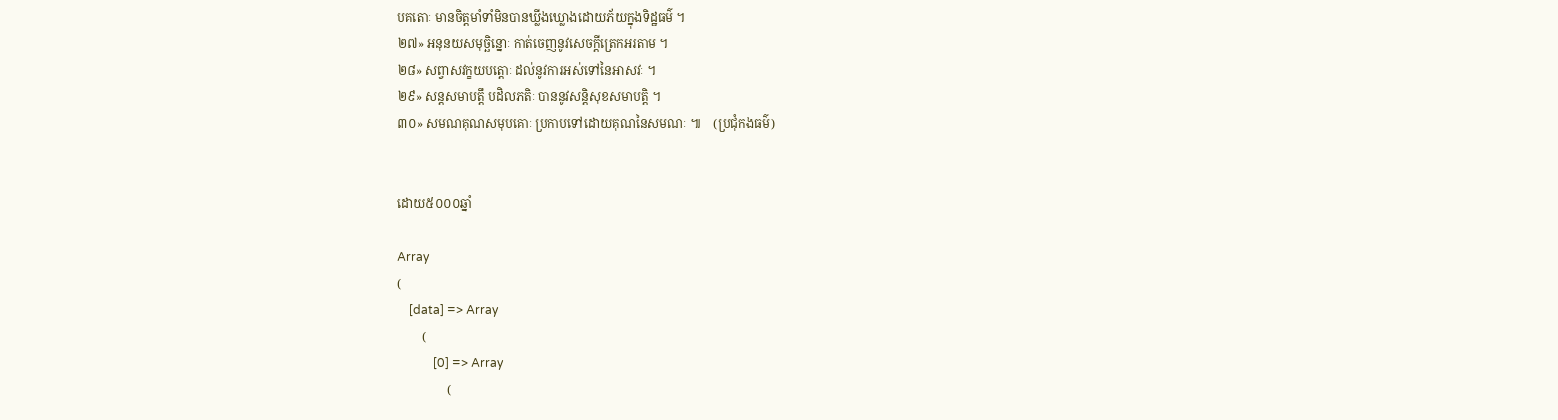បគតោៈ មានចិត្តមាំទាំមិនបានឃ្លីងឃ្លោងដោយភ័យក្នុងទិដ្ឋធម៌ ។
២៧» អនុនយសមុច្ឆិន្នោៈ កាត់ចេញនូវសេចក្ដីត្រេកអរតាម ។
២៨» សព្វាសវក្ខយបត្តោៈ ដល់នូវការអស់ទៅនៃអាសវៈ ។
២៩» សន្ដសមាបត្តឹ បដិលភតិៈ បាននូវសន្តិសុខសមាបត្តិ ។
៣០» សមណគុណសមុបគោៈ ប្រកាបទៅដោយគុណនៃសមណៈ ៕    (ប្រជុំកងធម៌)


ដោយ៥០០០ឆ្នាំ

Array
(
    [data] => Array
        (
            [0] => Array
                (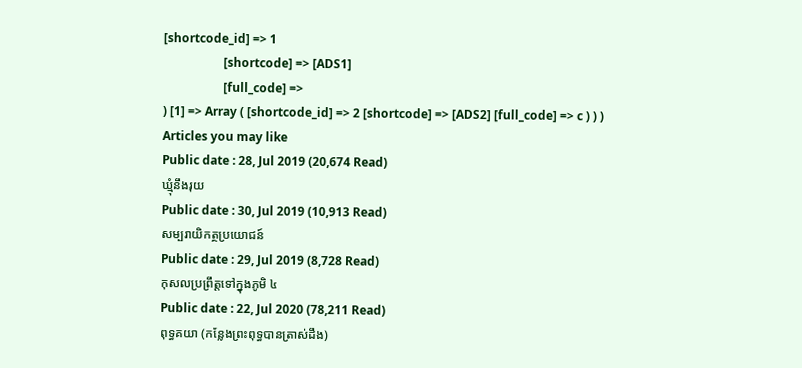[shortcode_id] => 1
                    [shortcode] => [ADS1]
                    [full_code] =>
) [1] => Array ( [shortcode_id] => 2 [shortcode] => [ADS2] [full_code] => c ) ) )
Articles you may like
Public date : 28, Jul 2019 (20,674 Read)
ឃ្មុំនឹងរុយ
Public date : 30, Jul 2019 (10,913 Read)
សម្បរាយិកត្ថប្រយោជន៍
Public date : 29, Jul 2019 (8,728 Read)
កុសលប្រព្រឹត្តទៅក្នុងភូមិ ៤
Public date : 22, Jul 2020 (78,211 Read)
ពុទ្ធគយា (កន្លែងព្រះពុទ្ធបានត្រាស់ដឹង)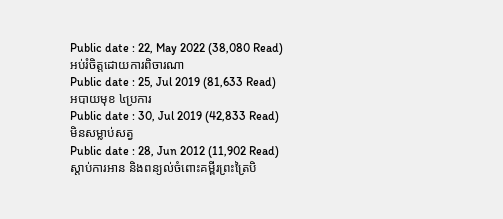Public date : 22, May 2022 (38,080 Read)
អប់រំចិត្តដោយការពិចារណា
Public date : 25, Jul 2019 (81,633 Read)
អបាយមុខ ៤ប្រការ
Public date : 30, Jul 2019 (42,833 Read)
មិនសម្លាប់សត្វ
Public date : 28, Jun 2012 (11,902 Read)
ស្តាប់ការអាន និងពន្យល់ចំពោះគម្ពីរព្រះត្រៃបិ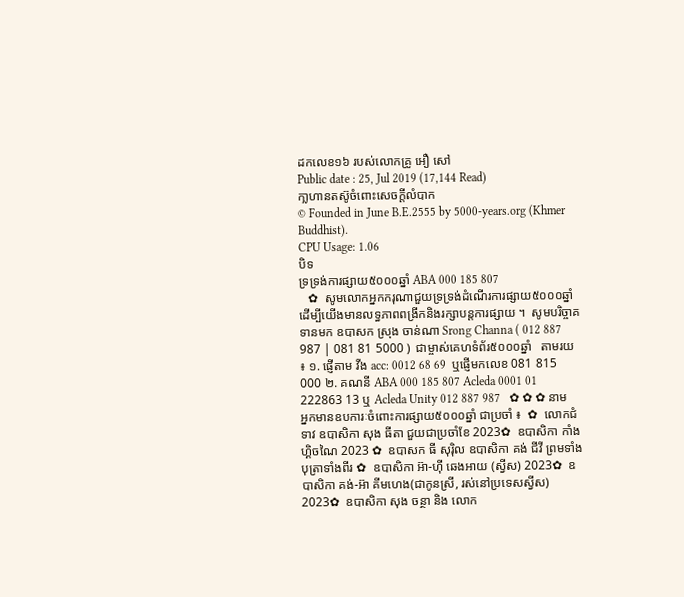ដកលេខ១៦ របស់លោកគ្រូ អឿ សៅ
Public date : 25, Jul 2019 (17,144 Read)
កា្លហានតស៊ូចំពោះសេចក្តីលំបាក
© Founded in June B.E.2555 by 5000-years.org (Khmer Buddhist).
CPU Usage: 1.06
បិទ
ទ្រទ្រង់ការផ្សាយ៥០០០ឆ្នាំ ABA 000 185 807
   ✿  សូមលោកអ្នកករុណាជួយទ្រទ្រង់ដំណើរការផ្សាយ៥០០០ឆ្នាំ  ដើម្បីយើងមានលទ្ធភាពពង្រីកនិងរក្សាបន្តការផ្សាយ ។  សូមបរិច្ចាគទានមក ឧបាសក ស្រុង ចាន់ណា Srong Channa ( 012 887 987 | 081 81 5000 )  ជាម្ចាស់គេហទំព័រ៥០០០ឆ្នាំ   តាមរយ ៖ ១. ផ្ញើតាម វីង acc: 0012 68 69  ឬផ្ញើមកលេខ 081 815 000 ២. គណនី ABA 000 185 807 Acleda 0001 01 222863 13 ឬ Acleda Unity 012 887 987   ✿ ✿ ✿ នាមអ្នកមានឧបការៈចំពោះការផ្សាយ៥០០០ឆ្នាំ ជាប្រចាំ ៖  ✿  លោកជំទាវ ឧបាសិកា សុង ធីតា ជួយជាប្រចាំខែ 2023✿  ឧបាសិកា កាំង ហ្គិចណៃ 2023 ✿  ឧបាសក ធី សុរ៉ិល ឧបាសិកា គង់ ជីវី ព្រមទាំងបុត្រាទាំងពីរ ✿  ឧបាសិកា អ៊ា-ហុី ឆេងអាយ (ស្វីស) 2023✿  ឧបាសិកា គង់-អ៊ា គីមហេង(ជាកូនស្រី, រស់នៅប្រទេសស្វីស) 2023✿  ឧបាសិកា សុង ចន្ថា និង លោក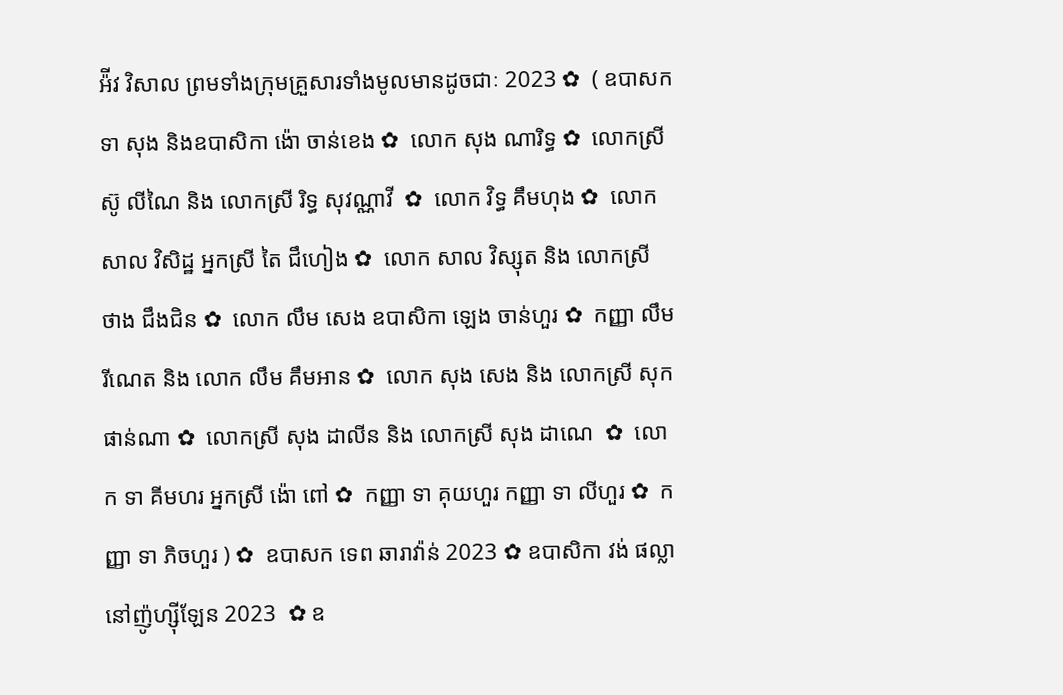អ៉ីវ វិសាល ព្រមទាំងក្រុមគ្រួសារទាំងមូលមានដូចជាៈ 2023 ✿  ( ឧបាសក ទា សុង និងឧបាសិកា ង៉ោ ចាន់ខេង ✿  លោក សុង ណារិទ្ធ ✿  លោកស្រី ស៊ូ លីណៃ និង លោកស្រី រិទ្ធ សុវណ្ណាវី  ✿  លោក វិទ្ធ គឹមហុង ✿  លោក សាល វិសិដ្ឋ អ្នកស្រី តៃ ជឹហៀង ✿  លោក សាល វិស្សុត និង លោកស្រី ថាង ជឹងជិន ✿  លោក លឹម សេង ឧបាសិកា ឡេង ចាន់ហួរ ✿  កញ្ញា លឹម រីណេត និង លោក លឹម គឹមអាន ✿  លោក សុង សេង និង លោកស្រី សុក ផាន់ណា ✿  លោកស្រី សុង ដាលីន និង លោកស្រី សុង ដាណេ  ✿  លោក ទា គីមហរ អ្នកស្រី ង៉ោ ពៅ ✿  កញ្ញា ទា គុយហួរ កញ្ញា ទា លីហួរ ✿  កញ្ញា ទា ភិចហួរ ) ✿  ឧបាសក ទេព ឆារាវ៉ាន់ 2023 ✿ ឧបាសិកា វង់ ផល្លា នៅញ៉ូហ្ស៊ីឡែន 2023  ✿ ឧ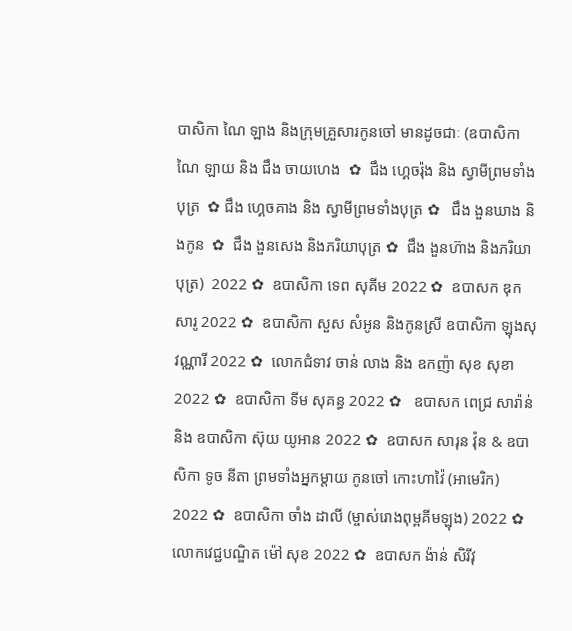បាសិកា ណៃ ឡាង និងក្រុមគ្រួសារកូនចៅ មានដូចជាៈ (ឧបាសិកា ណៃ ឡាយ និង ជឹង ចាយហេង  ✿  ជឹង ហ្គេចរ៉ុង និង ស្វាមីព្រមទាំងបុត្រ  ✿ ជឹង ហ្គេចគាង និង ស្វាមីព្រមទាំងបុត្រ ✿   ជឹង ងួនឃាង និងកូន  ✿  ជឹង ងួនសេង និងភរិយាបុត្រ ✿  ជឹង ងួនហ៊ាង និងភរិយាបុត្រ)  2022 ✿  ឧបាសិកា ទេព សុគីម 2022 ✿  ឧបាសក ឌុក សារូ 2022 ✿  ឧបាសិកា សួស សំអូន និងកូនស្រី ឧបាសិកា ឡុងសុវណ្ណារី 2022 ✿  លោកជំទាវ ចាន់ លាង និង ឧកញ៉ា សុខ សុខា 2022 ✿  ឧបាសិកា ទីម សុគន្ធ 2022 ✿   ឧបាសក ពេជ្រ សារ៉ាន់ និង ឧបាសិកា ស៊ុយ យូអាន 2022 ✿  ឧបាសក សារុន វ៉ុន & ឧបាសិកា ទូច នីតា ព្រមទាំងអ្នកម្តាយ កូនចៅ កោះហាវ៉ៃ (អាមេរិក) 2022 ✿  ឧបាសិកា ចាំង ដាលី (ម្ចាស់រោងពុម្ពគីមឡុង) 2022 ✿  លោកវេជ្ជបណ្ឌិត ម៉ៅ សុខ 2022 ✿  ឧបាសក ង៉ាន់ សិរីវុ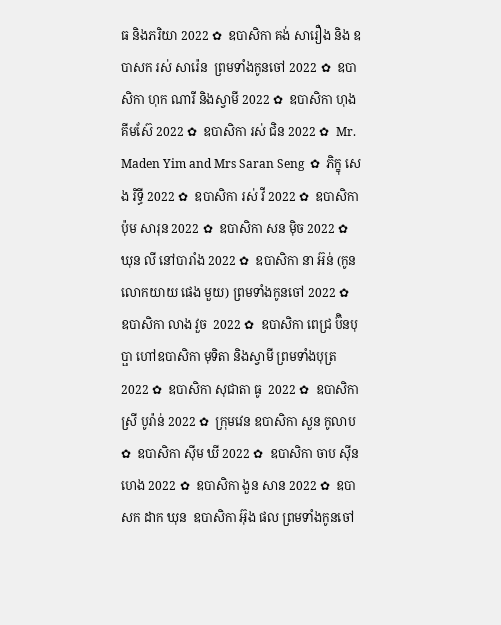ធ និងភរិយា 2022 ✿  ឧបាសិកា គង់ សារឿង និង ឧបាសក រស់ សារ៉េន  ព្រមទាំងកូនចៅ 2022 ✿  ឧបាសិកា ហុក ណារី និងស្វាមី 2022 ✿  ឧបាសិកា ហុង គីមស៊ែ 2022 ✿  ឧបាសិកា រស់ ជិន 2022 ✿  Mr. Maden Yim and Mrs Saran Seng  ✿  ភិក្ខុ សេង រិទ្ធី 2022 ✿  ឧបាសិកា រស់ វី 2022 ✿  ឧបាសិកា ប៉ុម សារុន 2022 ✿  ឧបាសិកា សន ម៉ិច 2022 ✿  ឃុន លី នៅបារាំង 2022 ✿  ឧបាសិកា នា អ៊ន់ (កូនលោកយាយ ផេង មួយ) ព្រមទាំងកូនចៅ 2022 ✿  ឧបាសិកា លាង វួច  2022 ✿  ឧបាសិកា ពេជ្រ ប៊ិនបុប្ផា ហៅឧបាសិកា មុទិតា និងស្វាមី ព្រមទាំងបុត្រ  2022 ✿  ឧបាសិកា សុជាតា ធូ  2022 ✿  ឧបាសិកា ស្រី បូរ៉ាន់ 2022 ✿  ក្រុមវេន ឧបាសិកា សួន កូលាប ✿  ឧបាសិកា ស៊ីម ឃី 2022 ✿  ឧបាសិកា ចាប ស៊ីនហេង 2022 ✿  ឧបាសិកា ងួន សាន 2022 ✿  ឧបាសក ដាក ឃុន  ឧបាសិកា អ៊ុង ផល ព្រមទាំងកូនចៅ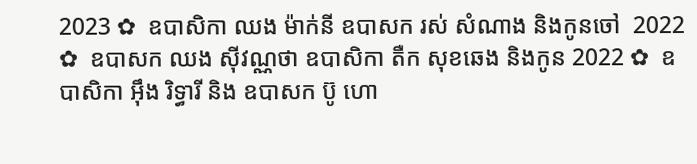2023 ✿  ឧបាសិកា ឈង ម៉ាក់នី ឧបាសក រស់ សំណាង និងកូនចៅ  2022 ✿  ឧបាសក ឈង សុីវណ្ណថា ឧបាសិកា តឺក សុខឆេង និងកូន 2022 ✿  ឧបាសិកា អុឹង រិទ្ធារី និង ឧបាសក ប៊ូ ហោ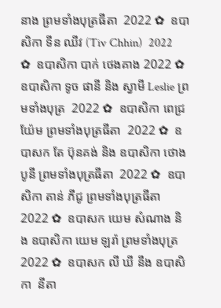នាង ព្រមទាំងបុត្រធីតា  2022 ✿  ឧបាសិកា ទីន ឈីវ (Tiv Chhin)  2022 ✿  ឧបាសិកា បាក់ ថេងគាង 2022 ✿  ឧបាសិកា ទូច ផានី និង ស្វាមី Leslie ព្រមទាំងបុត្រ  2022 ✿  ឧបាសិកា ពេជ្រ យ៉ែម ព្រមទាំងបុត្រធីតា  2022 ✿  ឧបាសក តែ ប៊ុនគង់ និង ឧបាសិកា ថោង បូនី ព្រមទាំងបុត្រធីតា  2022 ✿  ឧបាសិកា តាន់ ភីជូ ព្រមទាំងបុត្រធីតា  2022 ✿  ឧបាសក យេម សំណាង និង ឧបាសិកា យេម ឡរ៉ា ព្រមទាំងបុត្រ  2022 ✿  ឧបាសក លី ឃី នឹង ឧបាសិកា  នីតា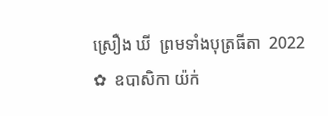ស្រឿង ឃី  ព្រមទាំងបុត្រធីតា  2022 ✿  ឧបាសិកា យ៉ក់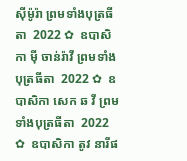សុីម៉ូរ៉ា ព្រមទាំងបុត្រធីតា  2022 ✿  ឧបាសិកា មុី ចាន់រ៉ាវី ព្រមទាំងបុត្រធីតា  2022 ✿  ឧបាសិកា សេក ឆ វី ព្រមទាំងបុត្រធីតា  2022 ✿  ឧបាសិកា តូវ នារីផ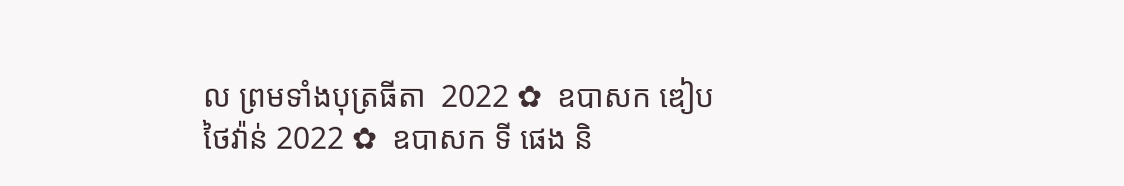ល ព្រមទាំងបុត្រធីតា  2022 ✿  ឧបាសក ឌៀប ថៃវ៉ាន់ 2022 ✿  ឧបាសក ទី ផេង និ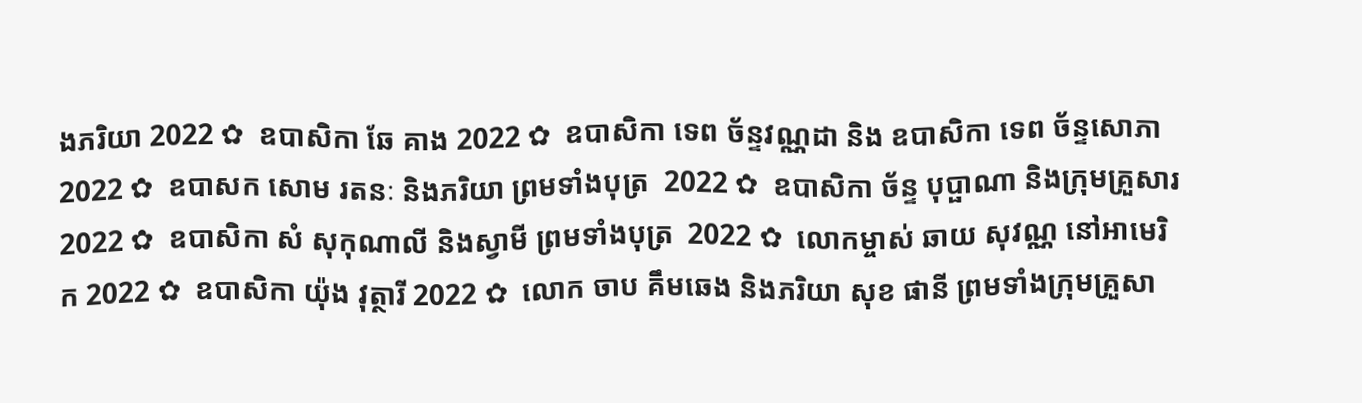ងភរិយា 2022 ✿  ឧបាសិកា ឆែ គាង 2022 ✿  ឧបាសិកា ទេព ច័ន្ទវណ្ណដា និង ឧបាសិកា ទេព ច័ន្ទសោភា  2022 ✿  ឧបាសក សោម រតនៈ និងភរិយា ព្រមទាំងបុត្រ  2022 ✿  ឧបាសិកា ច័ន្ទ បុប្ផាណា និងក្រុមគ្រួសារ 2022 ✿  ឧបាសិកា សំ សុកុណាលី និងស្វាមី ព្រមទាំងបុត្រ  2022 ✿  លោកម្ចាស់ ឆាយ សុវណ្ណ នៅអាមេរិក 2022 ✿  ឧបាសិកា យ៉ុង វុត្ថារី 2022 ✿  លោក ចាប គឹមឆេង និងភរិយា សុខ ផានី ព្រមទាំងក្រុមគ្រួសា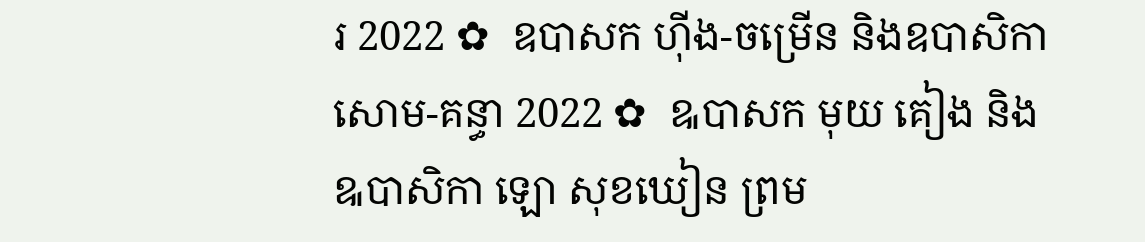រ 2022 ✿  ឧបាសក ហ៊ីង-ចម្រើន និងឧបាសិកា សោម-គន្ធា 2022 ✿  ឩបាសក មុយ គៀង និង ឩបាសិកា ឡោ សុខឃៀន ព្រម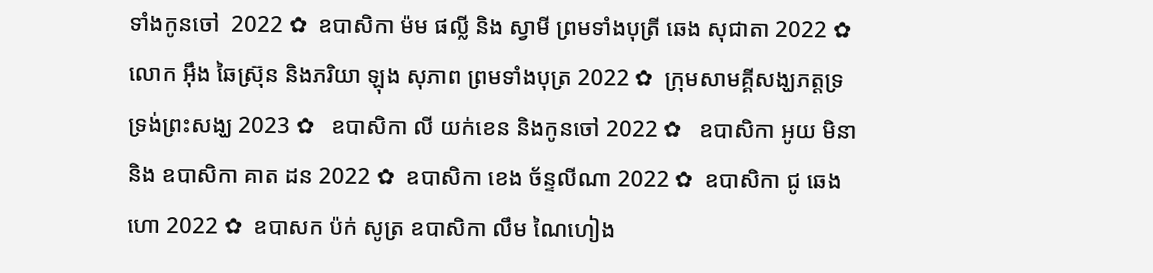ទាំងកូនចៅ  2022 ✿  ឧបាសិកា ម៉ម ផល្លី និង ស្វាមី ព្រមទាំងបុត្រី ឆេង សុជាតា 2022 ✿  លោក អ៊ឹង ឆៃស្រ៊ុន និងភរិយា ឡុង សុភាព ព្រមទាំងបុត្រ 2022 ✿  ក្រុមសាមគ្គីសង្ឃភត្តទ្រទ្រង់ព្រះសង្ឃ 2023 ✿   ឧបាសិកា លី យក់ខេន និងកូនចៅ 2022 ✿   ឧបាសិកា អូយ មិនា និង ឧបាសិកា គាត ដន 2022 ✿  ឧបាសិកា ខេង ច័ន្ទលីណា 2022 ✿  ឧបាសិកា ជូ ឆេងហោ 2022 ✿  ឧបាសក ប៉ក់ សូត្រ ឧបាសិកា លឹម ណៃហៀង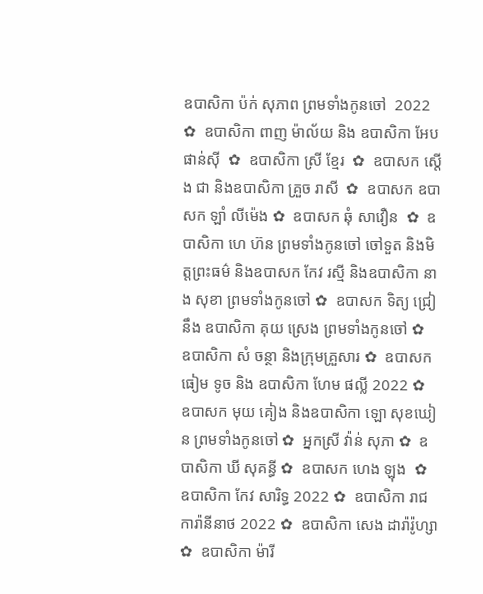ឧបាសិកា ប៉ក់ សុភាព ព្រមទាំងកូនចៅ  2022 ✿  ឧបាសិកា ពាញ ម៉ាល័យ និង ឧបាសិកា អែប ផាន់ស៊ី  ✿  ឧបាសិកា ស្រី ខ្មែរ  ✿  ឧបាសក ស្តើង ជា និងឧបាសិកា គ្រួច រាសី  ✿  ឧបាសក ឧបាសក ឡាំ លីម៉េង ✿  ឧបាសក ឆុំ សាវឿន  ✿  ឧបាសិកា ហេ ហ៊ន ព្រមទាំងកូនចៅ ចៅទួត និងមិត្តព្រះធម៌ និងឧបាសក កែវ រស្មី និងឧបាសិកា នាង សុខា ព្រមទាំងកូនចៅ ✿  ឧបាសក ទិត្យ ជ្រៀ នឹង ឧបាសិកា គុយ ស្រេង ព្រមទាំងកូនចៅ ✿  ឧបាសិកា សំ ចន្ថា និងក្រុមគ្រួសារ ✿  ឧបាសក ធៀម ទូច និង ឧបាសិកា ហែម ផល្លី 2022 ✿  ឧបាសក មុយ គៀង និងឧបាសិកា ឡោ សុខឃៀន ព្រមទាំងកូនចៅ ✿  អ្នកស្រី វ៉ាន់ សុភា ✿  ឧបាសិកា ឃី សុគន្ធី ✿  ឧបាសក ហេង ឡុង  ✿  ឧបាសិកា កែវ សារិទ្ធ 2022 ✿  ឧបាសិកា រាជ ការ៉ានីនាថ 2022 ✿  ឧបាសិកា សេង ដារ៉ារ៉ូហ្សា ✿  ឧបាសិកា ម៉ារី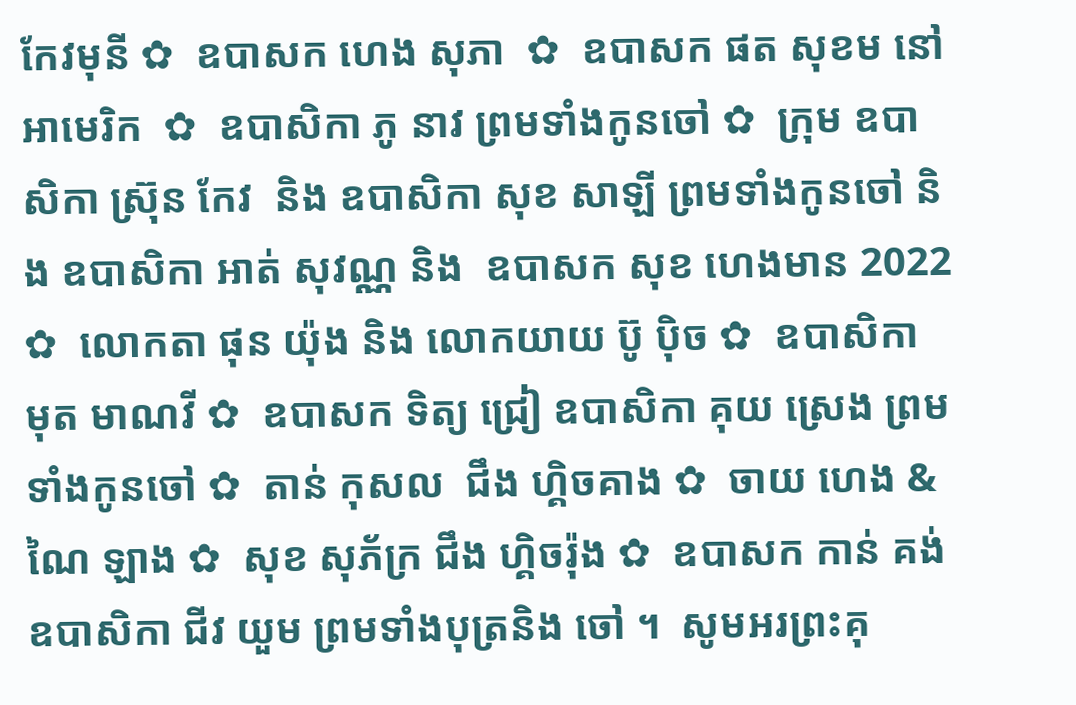កែវមុនី ✿  ឧបាសក ហេង សុភា  ✿  ឧបាសក ផត សុខម នៅអាមេរិក  ✿  ឧបាសិកា ភូ នាវ ព្រមទាំងកូនចៅ ✿  ក្រុម ឧបាសិកា ស្រ៊ុន កែវ  និង ឧបាសិកា សុខ សាឡី ព្រមទាំងកូនចៅ និង ឧបាសិកា អាត់ សុវណ្ណ និង  ឧបាសក សុខ ហេងមាន 2022 ✿  លោកតា ផុន យ៉ុង និង លោកយាយ ប៊ូ ប៉ិច ✿  ឧបាសិកា មុត មាណវី ✿  ឧបាសក ទិត្យ ជ្រៀ ឧបាសិកា គុយ ស្រេង ព្រមទាំងកូនចៅ ✿  តាន់ កុសល  ជឹង ហ្គិចគាង ✿  ចាយ ហេង & ណៃ ឡាង ✿  សុខ សុភ័ក្រ ជឹង ហ្គិចរ៉ុង ✿  ឧបាសក កាន់ គង់ ឧបាសិកា ជីវ យួម ព្រមទាំងបុត្រនិង ចៅ ។  សូមអរព្រះគុ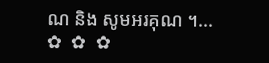ណ និង សូមអរគុណ ។...       ✿  ✿  ✿